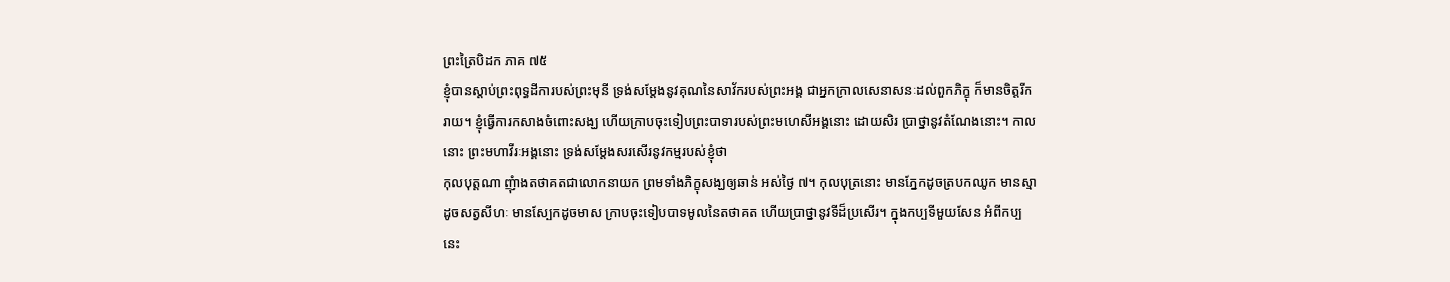ព្រះត្រៃបិដក ភាគ ៧៥
ខ្ញុំបានស្តាប់ព្រះពុទ្ធដីការបស់ព្រះមុនី ទ្រង់សម្តែងនូវគុណនៃសាវ័ករបស់ព្រះអង្គ ជាអ្នកក្រាលសេនាសនៈដល់ពួកភិក្ខុ ក៏មានចិត្តរីករាយ។ ខ្ញុំធ្វើការកសាងចំពោះសង្ឃ ហើយក្រាបចុះទៀបព្រះបាទារបស់ព្រះមហេសីអង្គនោះ ដោយសិរ ប្រាថ្នានូវតំណែងនោះ។ កាលនោះ ព្រះមហាវីរៈអង្គនោះ ទ្រង់សម្តែងសរសើរនូវកម្មរបស់ខ្ញុំថា
កុលបុត្តណា ញុំាងតថាគតជាលោកនាយក ព្រមទាំងភិក្ខុសង្ឃឲ្យឆាន់ អស់ថ្ងៃ ៧។ កុលបុត្រនោះ មានភ្នែកដូចត្របកឈូក មានស្មាដូចសត្វសីហៈ មានស្បែកដូចមាស ក្រាបចុះទៀបបាទមូលនៃតថាគត ហើយប្រាថ្នានូវទីដ៏ប្រសើរ។ ក្នុងកប្បទីមួយសែន អំពីកប្បនេះ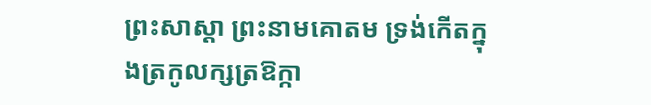ព្រះសាស្តា ព្រះនាមគោតម ទ្រង់កើតក្នុងត្រកូលក្សត្រឱក្កា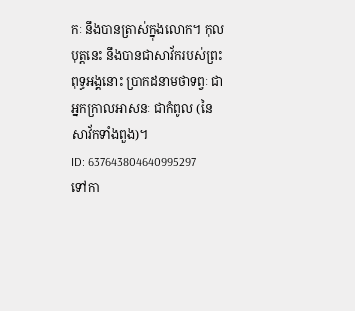កៈ នឹងបានត្រាស់ក្នុងលោក។ កុលបុត្តនេះ នឹងបានជាសាវ័ករបស់ព្រះពុទ្ធអង្គនោះ ប្រាកដនាមថាទព្វៈ ជាអ្នកក្រាលអាសនៈ ជាកំពូល (នៃសាវ័កទាំងពួង)។
ID: 637643804640995297
ទៅកា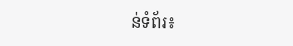ន់ទំព័រ៖